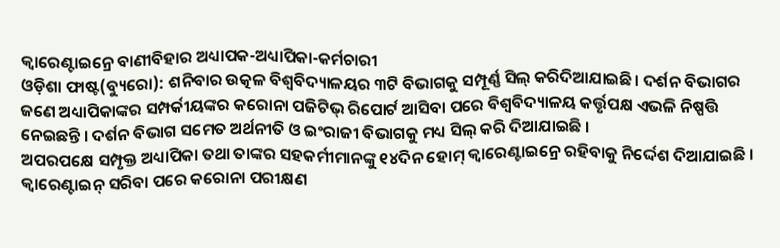କ୍ୱାରେଣ୍ଟାଇନ୍ରେ ବାଣୀବିହାର ଅଧ୍ୟାପକ-ଅଧ୍ୟାପିକା-କର୍ମଚାରୀ
ଓଡ଼ିଶା ଫାଷ୍ଟ(ବ୍ୟୁରୋ): ଶନିବାର ଉତ୍କଳ ବିଶ୍ୱବିଦ୍ୟାଳୟର ୩ଟି ବିଭାଗକୁ ସମ୍ପୂର୍ଣ୍ଣ ସିଲ୍ କରିଦିଆଯାଇଛି। ଦର୍ଶନ ବିଭାଗର ଜଣେ ଅଧ୍ୟାପିକାଙ୍କର ସମ୍ପର୍କୀୟଙ୍କର କରୋନା ପଜିଟିଭ୍ ରିପୋର୍ଟ ଆସିବା ପରେ ବିଶ୍ୱବିଦ୍ୟାଳୟ କର୍ତ୍ତୃପକ୍ଷ ଏଭଳି ନିଷ୍ପତ୍ତି ନେଇଛନ୍ତି । ଦର୍ଶନ ବିଭାଗ ସମେତ ଅର୍ଥନୀତି ଓ ଇଂରାଜୀ ବିଭାଗକୁ ମଧ୍ୟ ସିଲ୍ କରି ଦିଆଯାଇଛି ।
ଅପରପକ୍ଷେ ସମ୍ପୃକ୍ତ ଅଧ୍ୟାପିକା ତଥା ତାଙ୍କର ସହକର୍ମୀମାନଙ୍କୁ ୧୪ଦିନ ହୋମ୍ କ୍ୱାରେଣ୍ଟାଇନ୍ରେ ରହିବାକୁ ନିର୍ଦ୍ଦେଶ ଦିଆଯାଇଛି । କ୍ୱାରେଣ୍ଟାଇନ୍ ସରିବା ପରେ କରୋନା ପରୀକ୍ଷଣ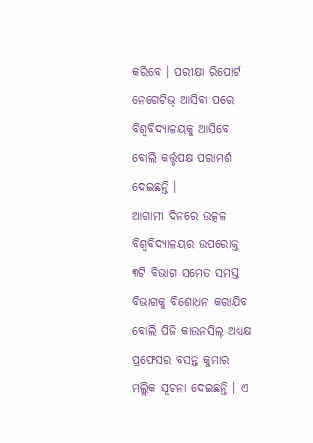କରିବେ । ପରୀକ୍ଷା ରିପୋର୍ଟ ନେଗେଟିଭ୍ ଆସିବା ପରେ ବିଶ୍ୱବିଦ୍ୟାଳୟକୁ ଆସିବେ ବୋଲି କର୍ତ୍ତୃପକ୍ଷ ପରାମର୍ଶ ଦେଇଛନ୍ତି ।
ଆଗାମୀ ଦିନରେ ଉତ୍କଳ ବିଶ୍ୱବିଦ୍ୟାଳୟର ଉପରୋକ୍ତ ୩ଟି ବିଭାଗ ସମେତ ସମସ୍ତ ବିଭାଗକୁ ବିଶୋଧନ କରାଯିବ ବୋଲି ପିଜି କାଉନସିଲ୍ ଅଧ୍ୟକ୍ଷ ପ୍ରଫେସର ବସନ୍ତ କୁମାର ମଲ୍ଲିକ ସୂଚନା ଦେଇଛନ୍ତି । ଏ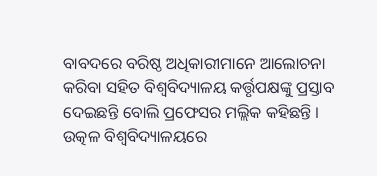ବାବଦରେ ବରିଷ୍ଠ ଅଧିକାରୀମାନେ ଆଲୋଚନା କରିବା ସହିତ ବିଶ୍ୱବିଦ୍ୟାଳୟ କର୍ତ୍ତୃପକ୍ଷଙ୍କୁ ପ୍ରସ୍ତାବ ଦେଇଛନ୍ତି ବୋଲି ପ୍ରଫେସର ମଲ୍ଲିକ କହିଛନ୍ତି ।
ଉତ୍କଳ ବିଶ୍ୱବିଦ୍ୟାଳୟରେ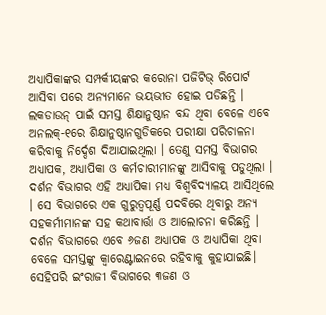ଅଧ୍ୟାପିକାଙ୍କର ସମ୍ପର୍କୀୟଙ୍କର କରୋନା ପଜିଟିଭ୍ ରିପୋର୍ଟ ଆସିବା ପରେ ଅନ୍ୟମାନେ ଭୟଭୀତ ହୋଇ ପଡିଛନ୍ତି । ଲକଡାଉନ୍ ପାଇଁ ସମସ୍ତ ଶିକ୍ଷାନୁଷ୍ଠାନ ବନ୍ଦ ଥିବା ବେଳେ ଏବେ ଅନଲକ୍-୧ରେ ଶିକ୍ଷାନୁଷ୍ଠାନଗୁଡିକରେ ପରୀକ୍ଷା ପରିଚାଳନା କରିବାକୁ ନିର୍ଦ୍ଦେଶ ଦିଆଯାଇଥିଲା । ତେଣୁ ସମସ୍ତ ବିଭାଗର ଅଧ୍ୟାପକ, ଅଧ୍ୟାପିକା ଓ କର୍ମଚାରୀମାନଙ୍କୁ ଆସିବାକୁ ପଡୁଥିଲା । ଦର୍ଶନ ବିଭାଗର ଏହି ଅଧ୍ୟାପିକା ମଧ୍ୟ ବିଶ୍ୱବିଦ୍ୟାଳୟ ଆସିଥିଲେ । ସେ ବିଭାଗରେ ଏକ ଗୁରୁତ୍ୱପୂର୍ଣ୍ଣ ପଦବିରେ ଥିବାରୁ ଅନ୍ୟ ସହକର୍ମୀମାନଙ୍କ ସହ କଥାବାର୍ତ୍ତା ଓ ଆଲୋଚନା କରିଛନ୍ତି । ଦର୍ଶନ ବିଭାଗରେ ଏବେ ୬ଜଣ ଅଧ୍ୟାପକ ଓ ଅଧ୍ୟାପିକା ଥିବା ବେଳେ ସମସ୍ତଙ୍କୁ କ୍ୱାରେଣ୍ଟାଇନରେ ରହିବାକୁ କୁହାଯାଇଛି।
ସେହିପରି ଇଂରାଜୀ ବିଭାଗରେ ୩ଜଣ ଓ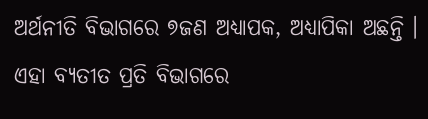ଅର୍ଥନୀତି ବିଭାଗରେ ୭ଜଣ ଅଧ୍ୟାପକ, ଅଧ୍ୟାପିକା ଅଛନ୍ତି । ଏହା ବ୍ୟତୀତ ପ୍ରତି ବିଭାଗରେ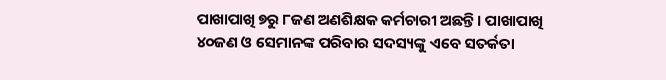ପାଖାପାଖି ୭ରୁ ୮ଜଣ ଅଣଶିକ୍ଷକ କର୍ମଚାରୀ ଅଛନ୍ତି । ପାଖାପାଖି ୪୦ଜଣ ଓ ସେମାନଙ୍କ ପରିବାର ସଦସ୍ୟଙ୍କୁ ଏବେ ସତର୍କତା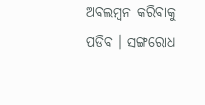ଅବଲମ୍ବନ କରିବାକୁ ପଡିବ । ସଙ୍ଗରୋଧ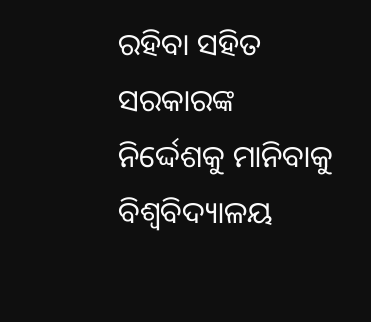ରହିବା ସହିତ ସରକାରଙ୍କ ନିର୍ଦ୍ଦେଶକୁ ମାନିବାକୁ ବିଶ୍ୱବିଦ୍ୟାଳୟ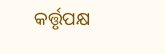କର୍ତ୍ତୃପକ୍ଷ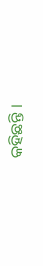କହିଛନ୍ତି ।